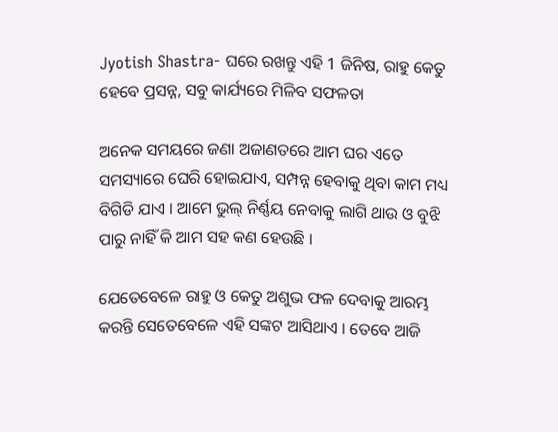Jyotish Shastra- ଘରେ ରଖନ୍ତୁ ଏହି 1 ଜିନିଷ, ରାହୁ କେତୁ ହେବେ ପ୍ରସନ୍ନ, ସବୁ କାର୍ଯ୍ୟରେ ମିଳିବ ସଫଳତା

ଅନେକ ସମୟରେ ଜଣା ଅଜାଣତରେ ଆମ ଘର ଏତେ ସମସ୍ୟାରେ ଘେରି ହୋଇଯାଏ, ସମ୍ପନ୍ନ ହେବାକୁ ଥିବା କାମ ମଧ୍ୟ ବିଗିଡି ଯାଏ । ଆମେ ଭୁଲ୍ ନିର୍ଣ୍ଣୟ ନେବାକୁ ଲାଗି ଥାଉ ଓ ବୁଝି ପାରୁ ନାହିଁ କି ଆମ ସହ କଣ ହେଉଛି ।

ଯେତେବେଳେ ରାହୁ ଓ କେତୁ ଅଶୁଭ ଫଳ ଦେବାକୁ ଆରମ୍ଭ କରନ୍ତି ସେତେବେଳେ ଏହି ସଙ୍କଟ ଆସିଥାଏ । ତେବେ ଆଜି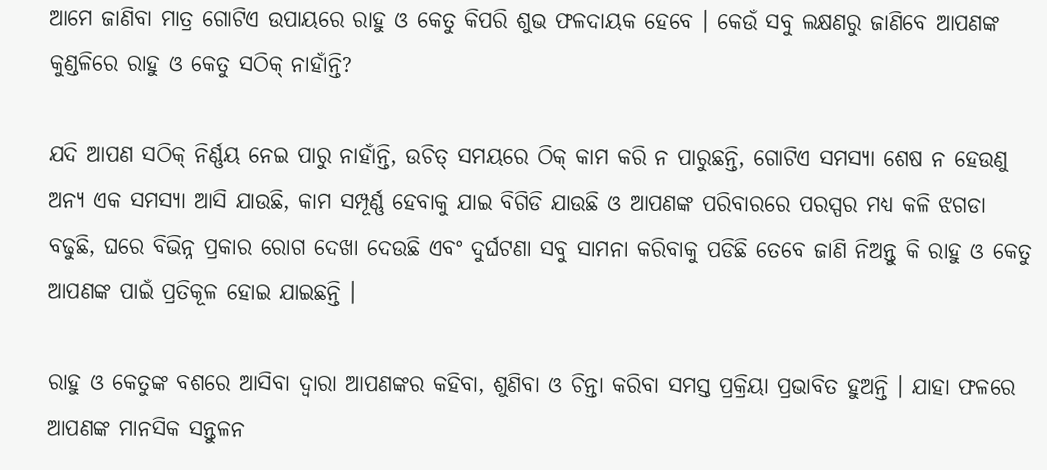ଆମେ ଜାଣିବା ମାତ୍ର ଗୋଟିଏ ଉପାୟରେ ରାହୁ ଓ କେତୁ କିପରି ଶୁଭ ଫଳଦାୟକ ହେବେ । କେଉଁ ସବୁ ଲକ୍ଷଣରୁ ଜାଣିବେ ଆପଣଙ୍କ କୁଣ୍ଡଳିରେ ରାହୁ ଓ କେତୁ ସଠିକ୍ ନାହାଁନ୍ତି?

ଯଦି ଆପଣ ସଠିକ୍ ନିର୍ଣ୍ଣୟ ନେଇ ପାରୁ ନାହାଁନ୍ତି, ଉଚିତ୍ ସମୟରେ ଠିକ୍ କାମ କରି ନ ପାରୁଛନ୍ତି, ଗୋଟିଏ ସମସ୍ୟା ଶେଷ ନ ହେଉଣୁ ଅନ୍ୟ ଏକ ସମସ୍ୟା ଆସି ଯାଉଛି, କାମ ସମ୍ପୂର୍ଣ୍ଣ ହେବାକୁ ଯାଇ ବିଗିଡି ଯାଉଛି ଓ ଆପଣଙ୍କ ପରିବାରରେ ପରସ୍ପର ମଧ୍ୟ କଳି ଝଗଡା ବଢୁଛି, ଘରେ ବିଭିନ୍ନ ପ୍ରକାର ରୋଗ ଦେଖା ଦେଉଛି ଏବଂ ଦୁର୍ଘଟଣା ସବୁ ସାମନା କରିବାକୁ ପଡିଛି ତେବେ ଜାଣି ନିଅନ୍ତୁ କି ରାହୁ ଓ କେତୁ ଆପଣଙ୍କ ପାଇଁ ପ୍ରତିକୂଳ ହୋଇ ଯାଇଛନ୍ତି ।

ରାହୁ ଓ କେତୁଙ୍କ ବଶରେ ଆସିବା ଦ୍ବାରା ଆପଣଙ୍କର କହିବା, ଶୁଣିବା ଓ ଚିନ୍ତା କରିବା ସମସ୍ତ ପ୍ରକ୍ରିୟା ପ୍ରଭାବିତ ହୁଅନ୍ତି । ଯାହା ଫଳରେ ଆପଣଙ୍କ ମାନସିକ ସନ୍ତୁଳନ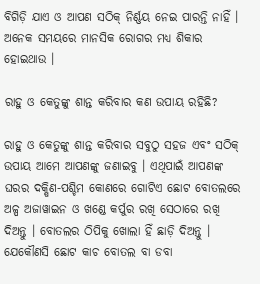ବିଗିଡ଼ି ଯାଏ ଓ ଆପଣ ସଠିକ୍ ନିର୍ଣ୍ଣୟ ନେଇ ପାରନ୍ତି ନାହିଁ । ଅନେକ ସମୟରେ ମାନସିକ ରୋଗର ମଧ୍ୟ ଶିକାର ହୋଇଥାଉ ।

ରାହୁ ଓ କେତୁଙ୍କୁ ଶାନ୍ତ କରିବାର କଣ ଉପାୟ ରହିଛି?

ରାହୁ ଓ କେତୁଙ୍କୁ ଶାନ୍ତ କରିବାର ସବୁଠୁ ସହଜ ଏବଂ ସଠିକ୍ ଉପାୟ ଆମେ ଆପଣଙ୍କୁ ଜଣାଇବୁ । ଏଥିପାଇଁ ଆପଣଙ୍କ ଘରର ଦକ୍ଷିଣ-ପଶ୍ଚିମ କୋଣରେ ଗୋଟିଏ ଛୋଟ ବୋତଲରେ ଅଳ୍ପ ଅଜାୱାଇନ ଓ ଖଣ୍ଡେ କର୍ପୁର ରଖି ସେଠାରେ ରଖି ଦିଅନ୍ତୁ । ବୋତଲର ଠିପିକୁ ଖୋଲା ହିଁ ଛାଡ଼ି ଦିଅନ୍ତୁ । ଯେକୌଣସି ଛୋଟ କାଚ ବୋତଲ ବା ଡବା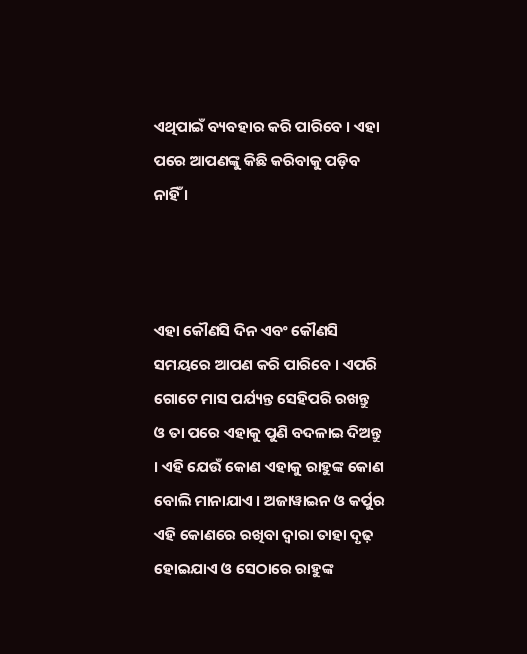ଏଥିପାଇଁ ବ୍ୟବହାର କରି ପାରିବେ । ଏହା ପରେ ଆପଣଙ୍କୁ କିଛି କରିବାକୁ ପଡ଼ିବ ନାହିଁ ।



ଏହା କୌଣସି ଦିନ ଏବଂ କୌଣସି ସମୟରେ ଆପଣ କରି ପାରିବେ । ଏପରି ଗୋଟେ ମାସ ପର୍ଯ୍ୟନ୍ତ ସେହିପରି ରଖନ୍ତୁ ଓ ତା ପରେ ଏହାକୁ ପୁଣି ବଦଳାଇ ଦିଅନ୍ତୁ । ଏହି ଯେଉଁ କୋଣ ଏହାକୁ ରାହୁଙ୍କ କୋଣ ବୋଲି ମାନାଯାଏ । ଅଜାୱାଇନ ଓ କର୍ପୁର ଏହି କୋଣରେ ରଖିବା ଦ୍ଵାରା ତାହା ଦୃଢ଼ ହୋଇଯାଏ ଓ ସେଠାରେ ରାହୁଙ୍କ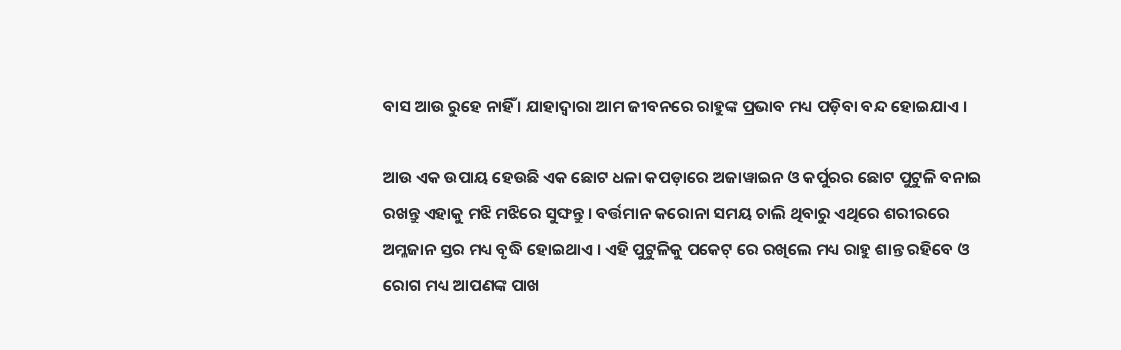ବାସ ଆଉ ରୁହେ ନାହିଁ । ଯାହାଦ୍ବାରା ଆମ ଜୀବନରେ ରାହୁଙ୍କ ପ୍ରଭାବ ମଧ୍ୟ ପଡ଼ିବା ବନ୍ଦ ହୋଇଯାଏ ।

ଆଉ ଏକ ଉପାୟ ହେଉଛି ଏକ ଛୋଟ ଧଳା କପଡ଼ାରେ ଅଜାୱାଇନ ଓ କର୍ପୁରର ଛୋଟ ପୁଟୁଳି ବନାଇ ରଖନ୍ତୁ ଏହାକୁ ମଝି ମଝିରେ ସୁଙ୍ଘନ୍ତୁ । ବର୍ତ୍ତମାନ କରୋନା ସମୟ ଚାଲି ଥିବାରୁ ଏଥିରେ ଶରୀରରେ ଅମ୍ଳଜାନ ସ୍ତର ମଧ୍ୟ ବୃଦ୍ଧି ହୋଇଥାଏ । ଏହି ପୁଟୁଳିକୁ ପକେଟ୍ ରେ ରଖିଲେ ମଧ୍ୟ ରାହୁ ଶାନ୍ତ ରହିବେ ଓ ରୋଗ ମଧ୍ୟ ଆପଣଙ୍କ ପାଖ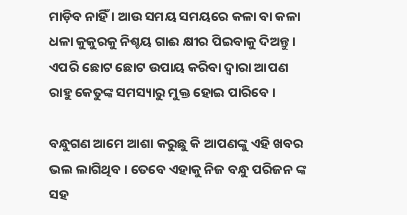ମାଡ଼ିବ ନାହିଁ । ଆଉ ସମୟ ସମୟରେ କଳା ବା କଳା ଧଳା କୁକୁରକୁ ନିଶ୍ଚୟ ଗାଈ କ୍ଷୀର ପିଇବାକୁ ଦିଅନ୍ତୁ । ଏପରି ଛୋଟ ଛୋଟ ଉପାୟ କରିବା ଦ୍ୱାରା ଆପଣ ରାହୁ କେତୁଙ୍କ ସମସ୍ୟାରୁ ମୁକ୍ତ ହୋଇ ପାରିବେ ।

ବନ୍ଧୁଗଣ ଆମେ ଆଶା କରୁଛୁ କି ଆପଣଙ୍କୁ ଏହି ଖବର ଭଲ ଲାଗିଥିବ । ତେବେ ଏହାକୁ ନିଜ ବନ୍ଧୁ ପରିଜନ ଙ୍କ ସହ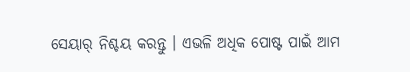ସେୟାର୍ ନିଶ୍ଚୟ କରନ୍ତୁ । ଏଭଳି ଅଧିକ ପୋଷ୍ଟ ପାଇଁ ଆମ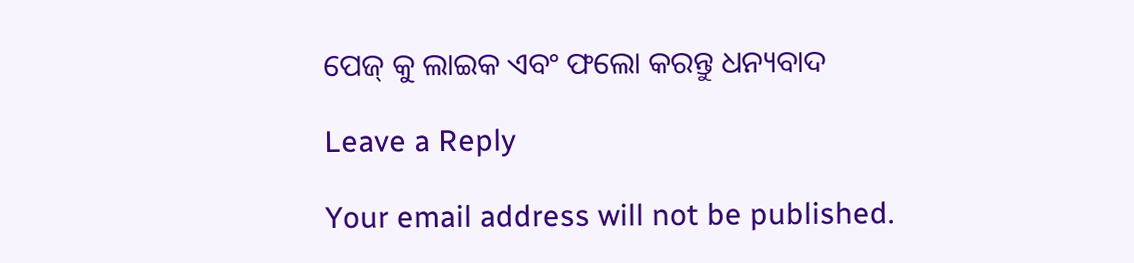ପେଜ୍ କୁ ଲାଇକ ଏବଂ ଫଲୋ କରନ୍ତୁ ଧନ୍ୟବାଦ

Leave a Reply

Your email address will not be published.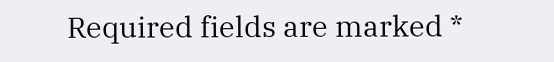Required fields are marked *